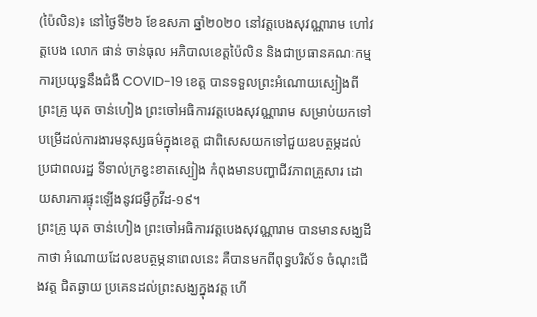(ប៉ៃលិន)៖ នៅថ្ងៃទី២៦ ខែឧសភា ឆ្នាំ២០២០ នៅវត្តបេងសុវណ្ណារាម ហៅវត្តបេង លោក ផាន់ ចាន់ធុល អភិបាលខេត្តប៉ៃលិន និងជាប្រធានគណៈកម្មការប្រយុទ្ធនឹងជំងឺ COVID-19 ខេត្ត បានទទួលព្រះអំណោយស្បៀងពីព្រះគ្រូ ឃុត ចាន់ហៀង ព្រះចៅអធិការវត្តបេងសុវណ្ណារាម សម្រាប់យកទៅបម្រើដល់ការងារមនុស្សធម៌ក្នុងខេត្ត ជាពិសេសយកទៅជួយឧបត្ថម្ភដល់ប្រជាពលរដ្ឋ ទីទាល់ក្រខ្វះខាតស្បៀង កំពុងមានបញ្ហាជីវភាពគ្រួសារ ដោយសារការផ្ទុះឡើងនូវជម្ងឺកូវីដ-១៩។
ព្រះគ្រូ ឃុត ចាន់ហៀង ព្រះចៅអធិការវត្តបេងសុវណ្ណារាម បានមានសង្ឃដីកាថា អំណោយដែលឧបត្ថម្ភនាពេលនេះ គឺបានមកពីពុទ្ធបរិស័ទ ចំណុះជើងវត្ត ជិតឆ្ងាយ ប្រគេនដល់ព្រះសង្ឃក្នុងវត្ត ហើ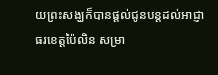យព្រះសង្ឃក៏បានផ្តល់ជូនបន្តដល់អាជ្ញាធរខេត្តប៉ៃលិន សម្រា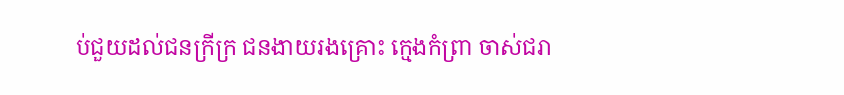ប់ជួយដល់ជនក្រីក្រ ជនងាយរងគ្រោះ ក្មេងកំព្រា ចាស់ជរា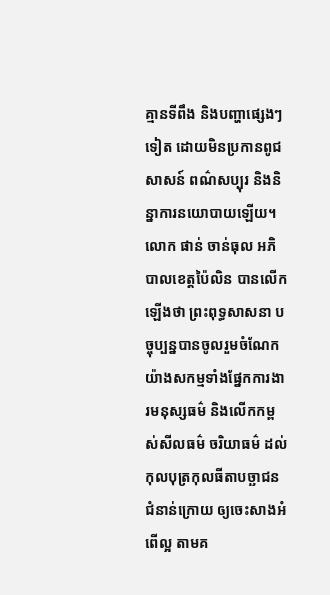គ្មានទីពឹង និងបញ្ហាផ្សេងៗទៀត ដោយមិនប្រកានពូជសាសន៍ ពណ៌សប្បុរ និងនិន្នាការនយោបាយឡើយ។
លោក ផាន់ ចាន់ធុល អភិបាលខេត្តប៉ៃលិន បានលើកឡើងថា ព្រះពុទ្ធសាសនា បច្ចុប្បន្នបានចូលរួមចំណែកយ៉ាងសកម្មទាំងផ្នែកការងារមនុស្សធម៌ និងលើកកម្ពស់សីលធម៌ ចរិយាធម៌ ដល់កុលបុត្រកុលធីតាបច្ឆាជនជំនាន់ក្រោយ ឲ្យចេះសាងអំពើល្អ តាមគ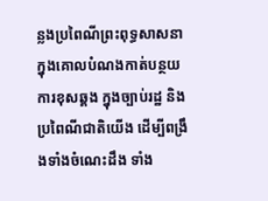ន្លងប្រពៃណីព្រះពុទ្ធសាសនា ក្នុងគោលបំណងកាត់បន្ថយ ការខុសឆ្គង ក្នុងច្បាប់រដ្ឋ និងប្រពៃណីជាតិយើង ដើម្បីពង្រឹងទាំងចំណេះដឹង ទាំង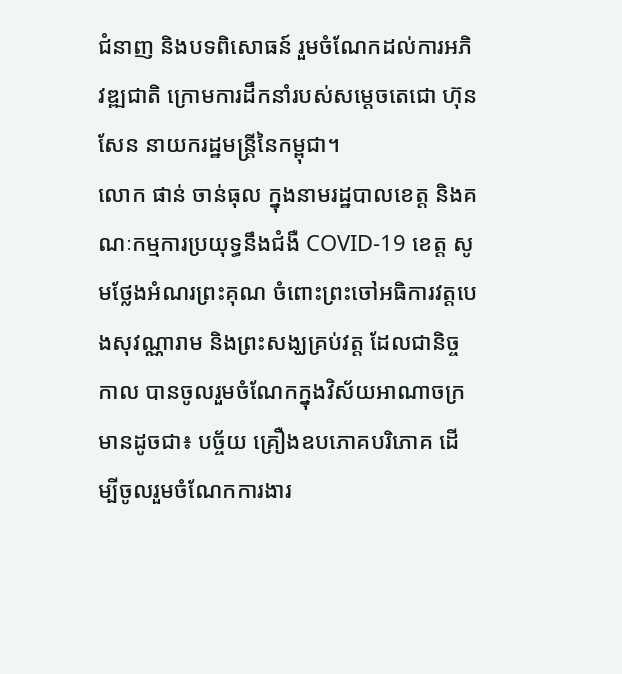ជំនាញ និងបទពិសោធន៍ រួមចំណែកដល់ការអភិវឌ្ឍជាតិ ក្រោមការដឹកនាំរបស់សម្តេចតេជោ ហ៊ុន សែន នាយករដ្ឋមន្ត្រីនៃកម្ពុជា។
លោក ផាន់ ចាន់ធុល ក្នុងនាមរដ្ឋបាលខេត្ត និងគណៈកម្មការប្រយុទ្ធនឹងជំងឺ COVID-19 ខេត្ត សូមថ្លែងអំណរព្រះគុណ ចំពោះព្រះចៅអធិការវត្តបេងសុវណ្ណារាម និងព្រះសង្ឃគ្រប់វត្ត ដែលជានិច្ចកាល បានចូលរួមចំណែកក្នុងវិស័យអាណាចក្រ មានដូចជា៖ បច្ច័យ គ្រឿងឧបភោគបរិភោគ ដើម្បីចូលរួមចំណែកការងារ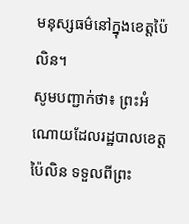មនុស្សធម៌នៅក្នុងខេត្តប៉ៃលិន។
សូមបញ្ជាក់ថា៖ ព្រះអំណោយដែលរដ្ឋបាលខេត្តប៉ៃលិន ទទួលពីព្រះ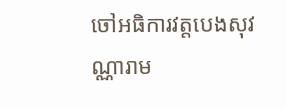ចៅអធិការវត្តបេងសុវណ្ណារាម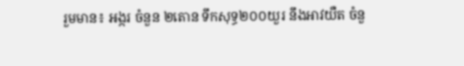រួមមាន៖ អង្ករ ចំនួន ២តោន ទឹកសុទ្ធ២០០យួរ នឹងអាវយឺត ចំនួ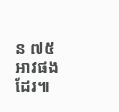ន ៧៥ អាវផងដែរ៕